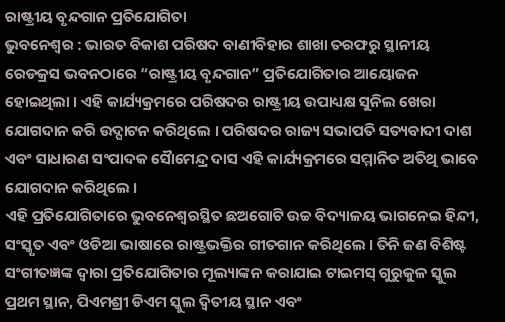ରାଷ୍ଟ୍ରୀୟ ବୃନ୍ଦଗାନ ପ୍ରତିଯୋଗିତା
ଭୁବନେଶ୍ୱର : ଭାରତ ବିକାଶ ପରିଷଦ ବାଣୀବିହାର ଶାଖା ତରଫରୁ ସ୍ଥାନୀୟ ରେଡକ୍ରସ ଭବନଠାରେ “ରାଷ୍ଟ୍ରୀୟ ବୃନ୍ଦଗାନ” ପ୍ରତିଯୋଗିତାର ଆୟୋଜନ ହୋଇଥିଲା । ଏହି କାର୍ଯ୍ୟକ୍ରମରେ ପରିଷଦର ରାଷ୍ଟ୍ରୀୟ ଉପାଧ୍ୟକ୍ଷ ସୁନିଲ ଖେରା ଯୋଗଦାନ କରି ଉଦ୍ଘାଟନ କରିଥିଲେ । ପରିଷଦର ରାଜ୍ୟ ସଭାପତି ସତ୍ୟବାଦୀ ଦାଶ ଏବଂ ସାଧାରଣ ସଂପାଦକ ସୈାମେନ୍ଦ୍ର ଦାସ ଏହି କାର୍ଯ୍ୟକ୍ରମରେ ସମ୍ମାନିତ ଅତିଥି ଭାବେ ଯୋଗଦାନ କରିଥିଲେ ।
ଏହି ପ୍ରତିଯୋଗିତାରେ ଭୁବନେଶ୍ୱରସ୍ଥିତ ଛଅଗୋଟି ଉଚ୍ଚ ବିଦ୍ୟାଳୟ ଭାଗନେଇ ହିନ୍ଦୀ, ସଂସ୍କୃତ ଏବଂ ଓଡିଆ ଭାଷାରେ ରାଷ୍ଟ୍ରଭକ୍ତିର ଗୀତଗାନ କରିଥିଲେ । ତିନି ଜଣ ବିଶିଷ୍ଟ ସଂଗୀତଜ୍ଞଙ୍କ ଦ୍ୱାରା ପ୍ରତିଯୋଗିତାର ମୂଲ୍ୟାଙ୍କନ କରାଯାଇ ଟାଇମସ୍ ଗୁରୁକୁଳ ସ୍କୁଲ ପ୍ରଥମ ସ୍ଥାନ, ପିଏମଶ୍ରୀ ଡିଏମ ସ୍କୁଲ ଦ୍ୱିତୀୟ ସ୍ଥାନ ଏବଂ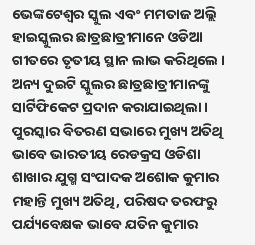ଭେଙ୍କଟେଶ୍ୱର ସ୍କୁଲ ଏବଂ ମମତାଜ ଅଲ୍ଲି ହାଇସ୍କୁଲର ଛାତ୍ରଛାତ୍ରୀମାନେ ଓଡିଆ ଗୀତରେ ତୃତୀୟ ସ୍ଥାନ ଲାଭ କରିଥିଲେ । ଅନ୍ୟ ଦୁଇଟି ସ୍କୁଲର ଛାତ୍ରଛାତ୍ରୀମାନଙ୍କୁ ସାର୍ଟିଫିକେଟ ପ୍ରଦାନ କରାଯାଇଥିଲା ।
ପୁରସ୍କାର ବିତରଣ ସଭାରେ ମୁଖ୍ୟ ଅତିଥି ଭାବେ ଭାରତୀୟ ରେଡକ୍ରସ ଓଡିଶା ଶାଖାର ଯୁଗ୍ମ ସଂପାଦକ ଅଶୋକ କୁମାର ମହାନ୍ତି ମୁଖ୍ୟ ଅତିଥି, ପରିଷଦ ତରଫରୁ ପର୍ଯ୍ୟବେକ୍ଷକ ଭାବେ ଯତିନ କୁମାର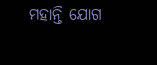ମହାନ୍ତି ଯୋଗ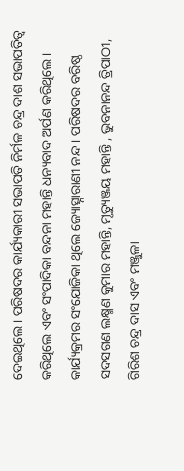ଦେଇଥିଲେ । ପରିଷଦର କାର୍ଯ୍ୟକାରୀ ସଭାପତି ନିର୍ମଳ ଚନ୍ଦ୍ର ଦାଶ ସଭାପତିତ୍ୱ କରିଥିଲେ ଏବଂ ସଂପାଦିକା ବନ୍ଦନା ମହାନ୍ତି ଧନ୍ୟବାଦ ଅର୍ପଣ କରିଥିଲେ । କାର୍ଯ୍ୟକ୍ରମର ସଂଯୋଜିକା ଥିଲେ ଜ୍ୟୋତ୍ସ୍ନାରାଣୀ ନନ୍ଦ । ପରିଷଦର ବରିଷ୍ଠ ସଦସଗଣ ଲକ୍ଷ୍ମଣ କୁମାର ମହାନ୍ତି, ମୃତ୍ୟୁଞ୍ଜୟ ମହାନ୍ତି , ଭୁବନାନନ୍ଦ ତ୍ରିପାଠୀ, ଗିରିଶ ଚନ୍ଦ୍ର ଦାସ ଏବଂ ମଞ୍ଜୁଳା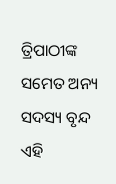ତ୍ରିପାଠୀଙ୍କ ସମେତ ଅନ୍ୟ ସଦସ୍ୟ ବୃନ୍ଦ ଏହି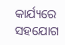କାର୍ଯ୍ୟରେ ସହଯୋଗ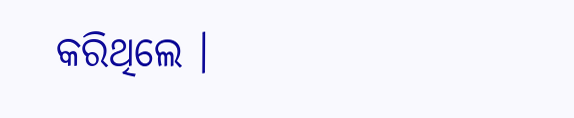କରିଥିଲେ ।